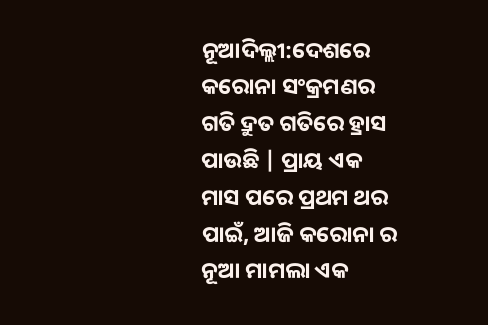ନୂଆଦିଲ୍ଲୀ:ଦେଶରେ କରୋନା ସଂକ୍ରମଣର ଗତି ଦ୍ରୁତ ଗତିରେ ହ୍ରାସ ପାଉଛି | ପ୍ରାୟ ଏକ ମାସ ପରେ ପ୍ରଥମ ଥର ପାଇଁ, ଆଜି କରୋନା ର ନୂଆ ମାମଲା ଏକ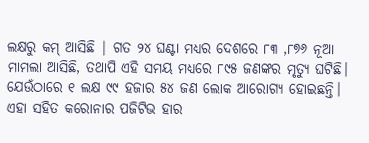ଲକ୍ଷରୁ କମ୍ ଆସିଛି | ଗତ ୨୪ ଘଣ୍ଟା ମଧ୍ୟର ଦେଶରେ ୮୩ ,୮୭୬ ନୂଆ ମାମଲା ଆସିଛି, ତଥାପି ଏହି ସମୟ ମଧ୍ୟରେ ୮୯୫ ଜଣଙ୍କର ମୃତ୍ୟୁ ଘଟିଛି। ଯେଉଁଠାରେ ୧ ଲକ୍ଷ ୯୯ ହଜାର ୫୪ ଜଣ ଲୋକ ଆରୋଗ୍ୟ ହୋଇଛନ୍ତି। ଏହା ସହିତ କରୋନାର ପଜିଟିଭ ହାର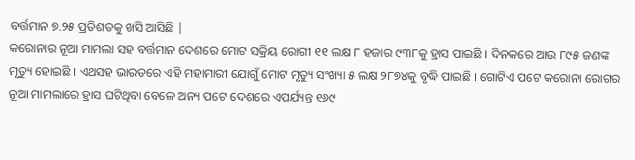ବର୍ତ୍ତମାନ ୭.୨୫ ପ୍ରତିଶତକୁ ଖସି ଆସିଛି |
କରୋନାର ନୂଆ ମାମଲା ସହ ବର୍ତ୍ତମାନ ଦେଶରେ ମୋଟ ସକ୍ରିୟ ରୋଗୀ ୧୧ ଲକ୍ଷ ୮ ହଜାର ୯୩୮କୁ ହ୍ରାସ ପାଇଛି । ଦିନକରେ ଆଉ ୮୯୫ ଜଣଙ୍କ ମୃତ୍ୟୁ ହୋଇଛି । ଏଥସହ ଭାରତରେ ଏହି ମହାମାରୀ ଯୋଗୁଁ ମୋଟ ମୃତ୍ୟୁ ସଂଖ୍ୟା ୫ ଲକ୍ଷ ୨୮୭୪କୁ ବୃଦ୍ଧି ପାଇଛି । ଗୋଟିଏ ପଟେ କରୋନା ରୋଗର ନୂଆ ମାମଲାରେ ହ୍ରାସ ଘଟିଥିବା ବେଳେ ଅନ୍ୟ ପଟେ ଦେଶରେ ଏପର୍ଯ୍ୟନ୍ତ ୧୬୯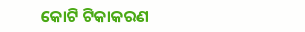କୋଟି ଟିକାକରଣ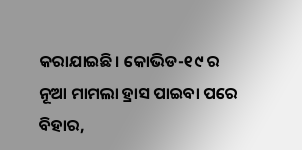କରାଯାଇଛି। କୋଭିଡ-୧୯ ର ନୂଆ ମାମଲା ହ୍ରାସ ପାଇବା ପରେ ବିହାର,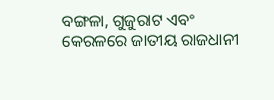ବଙ୍ଗଳା, ଗୁଜୁରାଟ ଏବଂ କେରଳରେ ଜାତୀୟ ରାଜଧାନୀ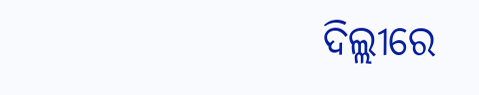ଦିଲ୍ଲୀରେ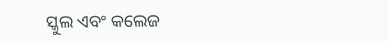ସ୍କୁଲ ଏବଂ କଲେଜ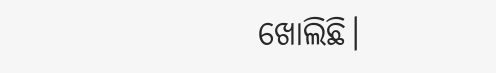ଖୋଲିଛି।